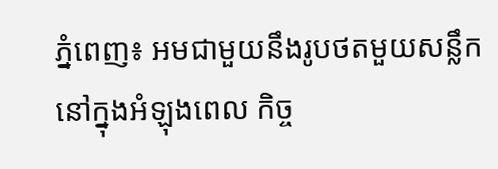ភ្នំពេញ៖ អមជាមួយនឹងរូបថតមួយសន្លឹក នៅក្នុងអំឡុងពេល កិច្ច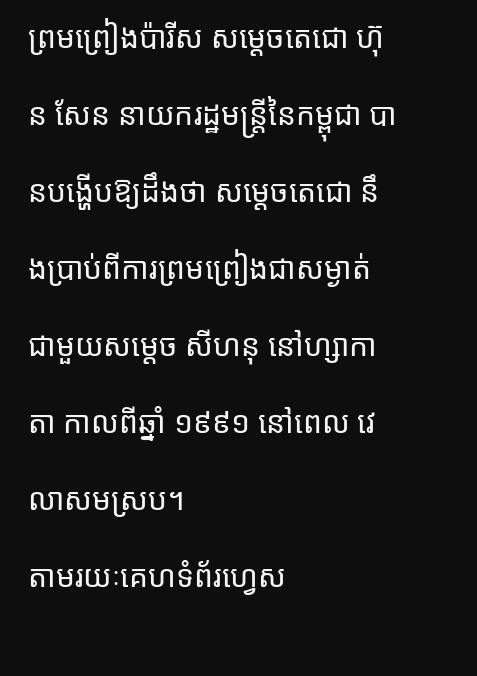ព្រមព្រៀងប៉ារីស សម្ដេចតេជោ ហ៊ុន សែន នាយករដ្ឋមន្រ្តីនៃកម្ពុជា បានបង្ហើបឱ្យដឹងថា សម្ដេចតេជោ នឹងប្រាប់ពីការព្រមព្រៀងជាសម្ងាត់ ជាមួយសម្ដេច សីហនុ នៅហ្សាកាតា កាលពីឆ្នាំ ១៩៩១ នៅពេល វេលាសមស្រប។
តាមរយៈគេហទំព័រហ្វេស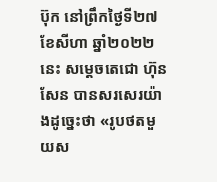ប៊ុក នៅព្រឹកថ្ងៃទី២៧ ខែសីហា ឆ្នាំ២០២២នេះ សម្ដេចតេជោ ហ៊ុន សែន បានសរសេរយ៉ាងដូច្នេះថា «រូបថតមួយស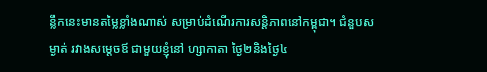ន្លឹកនេះមានតម្លៃខ្លាំងណាស់ សម្រាប់ដំណើរការសន្តិភាពនៅកម្ពុជា។ ជំនួបសម្ងាត់ រវាងសម្តេចឪ ជាមួយខ្ញុំនៅ ហ្សាកាតា ថ្ងៃ២និងថ្ងៃ៤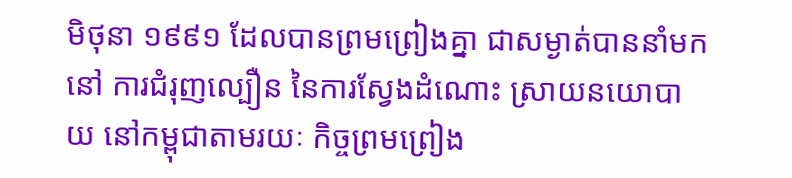មិថុនា ១៩៩១ ដែលបានព្រមព្រៀងគ្នា ជាសម្ងាត់បាននាំមកនៅ ការជំរុញល្បឿន នៃការស្វែងដំណោះ ស្រាយនយោបាយ នៅកម្ពុជាតាមរយៈ កិច្ចព្រមព្រៀង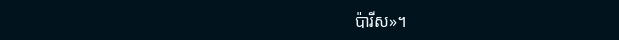ប៉ារីស»។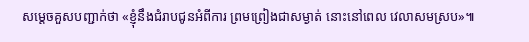សម្ដេចគួសបញ្ជាក់ថា «ខ្ញុំនឹងជំរាបជូនអំពីការ ព្រមព្រៀងជាសម្ងាត់ នោះនៅពេល វេលាសមស្រប»៕